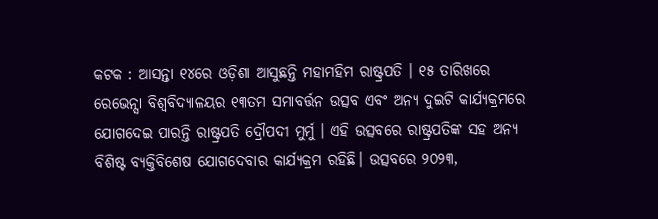କଟକ : ଆସନ୍ତା ୧୪ରେ ଓଡ଼ିଶା ଆସୁଛନ୍ତି ମହାମହିମ ରାଷ୍ଟ୍ରପତି । ୧୫ ତାରିଖରେ ରେଭେନ୍ସା ବିଶ୍ବବିଦ୍ୟାଳୟର ୧୩ତମ ସମାବର୍ତ୍ତନ ଉତ୍ସବ ଏବଂ ଅନ୍ୟ ଦୁଇଟି କାର୍ଯ୍ୟକ୍ରମରେ ଯୋଗଦେଇ ପାରନ୍ତି ରାଷ୍ଟ୍ରପତି ଦ୍ରୌପଦୀ ମୁର୍ମୁ । ଏହି ଉତ୍ସବରେ ରାଷ୍ଟ୍ରପତିଙ୍କ ସହ ଅନ୍ୟ ବିଶିଷ୍ଟ ବ୍ୟକ୍ତିବିଶେଷ ଯୋଗଦେବାର କାର୍ଯ୍ୟକ୍ରମ ରହିଛି। ଉତ୍ସବରେ ୨୦୨୩,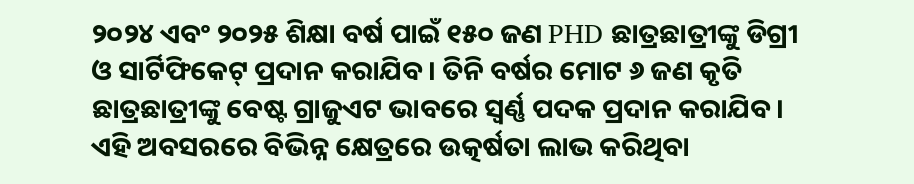୨୦୨୪ ଏବଂ ୨୦୨୫ ଶିକ୍ଷା ବର୍ଷ ପାଇଁ ୧୫୦ ଜଣ PHD ଛାତ୍ରଛାତ୍ରୀଙ୍କୁ ଡିଗ୍ରୀ ଓ ସାର୍ଟିଫିକେଟ୍ ପ୍ରଦାନ କରାଯିବ। ତିନି ବର୍ଷର ମୋଟ ୬ ଜଣ କୃତି ଛାତ୍ରଛାତ୍ରୀଙ୍କୁ ବେଷ୍ଟ ଗ୍ରାଜୁଏଟ ଭାବରେ ସ୍ୱର୍ଣ୍ଣ ପଦକ ପ୍ରଦାନ କରାଯିବ। ଏହି ଅବସରରେ ବିଭିନ୍ନ କ୍ଷେତ୍ରରେ ଉତ୍କର୍ଷତା ଲାଭ କରିଥିବା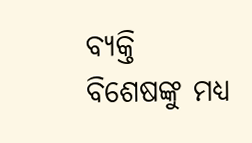ବ୍ୟକ୍ତି ବିଶେଷଙ୍କୁ ମଧ୍ୟ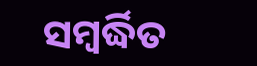ସମ୍ବର୍ଦ୍ଧିତ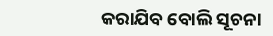କରାଯିବ ବୋଲି ସୂଚନା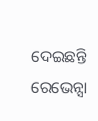ଦେଇଛନ୍ତି ରେଭେନ୍ସା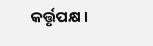କର୍ତ୍ତୃପକ୍ଷ ।